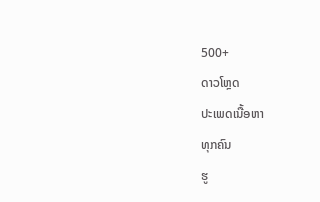500+
ດາວໂຫຼດ
ປະເພດເນື້ອຫາ
ທຸກຄົນ
ຮູ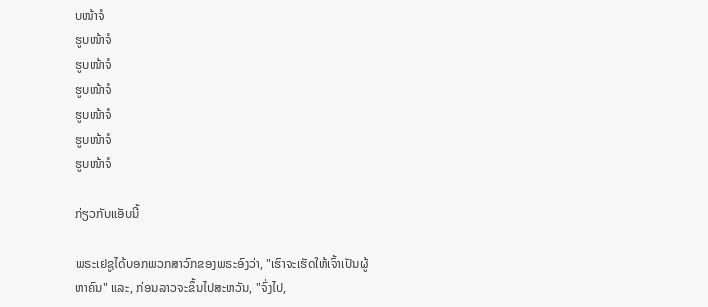ບໜ້າຈໍ
ຮູບໜ້າຈໍ
ຮູບໜ້າຈໍ
ຮູບໜ້າຈໍ
ຮູບໜ້າຈໍ
ຮູບໜ້າຈໍ
ຮູບໜ້າຈໍ

ກ່ຽວກັບແອັບນີ້

ພຣະເຢຊູໄດ້ບອກພວກສາວົກຂອງພຣະອົງວ່າ, "ເຮົາຈະເຮັດໃຫ້ເຈົ້າເປັນຜູ້ຫາຄົນ" ແລະ, ກ່ອນລາວຈະຂຶ້ນໄປສະຫວັນ, "ຈົ່ງໄປ,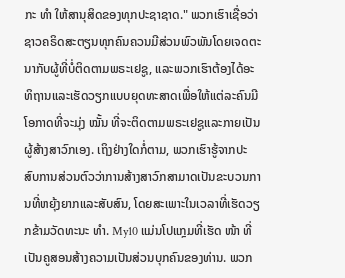ກະ ທຳ ໃຫ້ສານຸສິດຂອງທຸກປະຊາຊາດ." ພວກເຮົາເຊື່ອວ່າຊາວຄຣິດສະຕຽນທຸກຄົນຄວນມີສ່ວນພົວພັນໂດຍເຈດຕະນາກັບຜູ້ທີ່ບໍ່ຕິດຕາມພຣະເຢຊູ, ແລະພວກເຮົາຕ້ອງໄດ້ອະທິຖານແລະເຮັດວຽກແບບຍຸດທະສາດເພື່ອໃຫ້ແຕ່ລະຄົນມີໂອກາດທີ່ຈະມຸ່ງ ໝັ້ນ ທີ່ຈະຕິດຕາມພຣະເຢຊູແລະກາຍເປັນຜູ້ສ້າງສາວົກເອງ. ເຖິງຢ່າງໃດກໍ່ຕາມ, ພວກເຮົາຮູ້ຈາກປະສົບການສ່ວນຕົວວ່າການສ້າງສາວົກສາມາດເປັນຂະບວນການທີ່ຫຍຸ້ງຍາກແລະສັບສົນ, ໂດຍສະເພາະໃນເວລາທີ່ເຮັດວຽກຂ້າມວັດທະນະ ທຳ. My10 ແມ່ນໂປແກຼມທີ່ເຮັດ ໜ້າ ທີ່ເປັນຄູສອນສ້າງຄວາມເປັນສ່ວນບຸກຄົນຂອງທ່ານ. ພວກ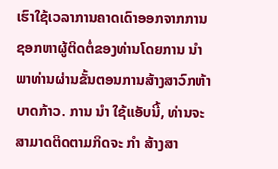ເຮົາໃຊ້ເວລາການຄາດເດົາອອກຈາກການຊອກຫາຜູ້ຕິດຕໍ່ຂອງທ່ານໂດຍການ ນຳ ພາທ່ານຜ່ານຂັ້ນຕອນການສ້າງສາວົກຫ້າບາດກ້າວ. ການ ນຳ ໃຊ້ແອັບນີ້, ທ່ານຈະສາມາດຕິດຕາມກິດຈະ ກຳ ສ້າງສາ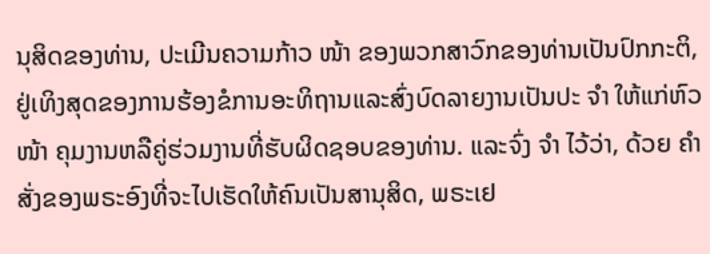ນຸສິດຂອງທ່ານ, ປະເມີນຄວາມກ້າວ ໜ້າ ຂອງພວກສາວົກຂອງທ່ານເປັນປົກກະຕິ, ຢູ່ເທິງສຸດຂອງການຮ້ອງຂໍການອະທິຖານແລະສົ່ງບົດລາຍງານເປັນປະ ຈຳ ໃຫ້ແກ່ຫົວ ໜ້າ ຄຸມງານຫລືຄູ່ຮ່ວມງານທີ່ຮັບຜິດຊອບຂອງທ່ານ. ແລະຈົ່ງ ຈຳ ໄວ້ວ່າ, ດ້ວຍ ຄຳ ສັ່ງຂອງພຣະອົງທີ່ຈະໄປເຮັດໃຫ້ຄົນເປັນສານຸສິດ, ພຣະເຢ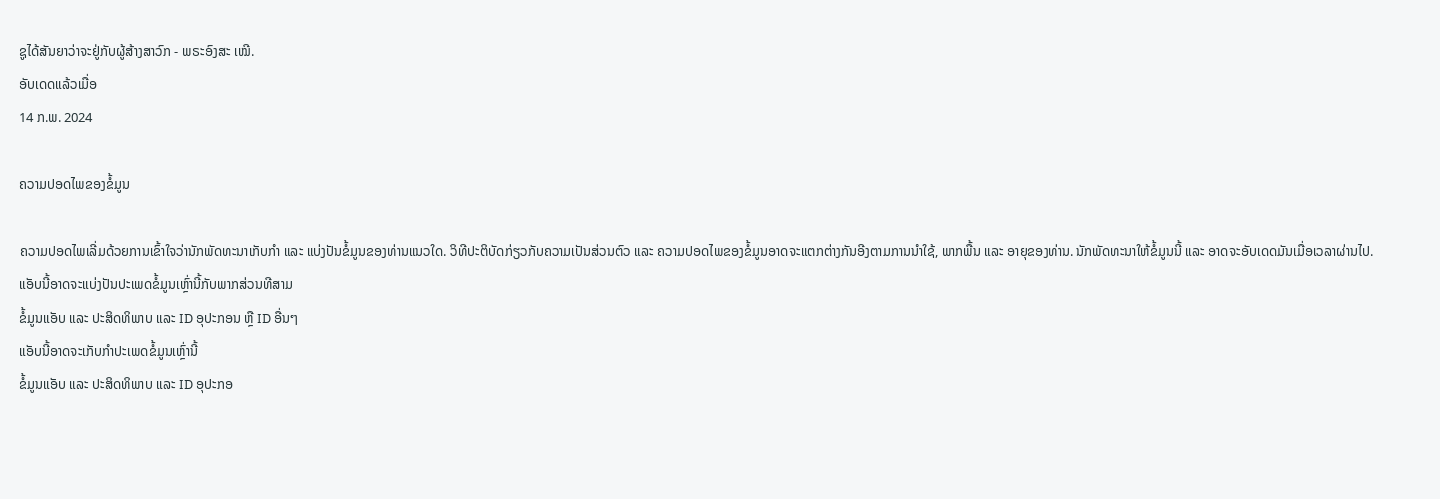ຊູໄດ້ສັນຍາວ່າຈະຢູ່ກັບຜູ້ສ້າງສາວົກ - ພຣະອົງສະ ເໝີ.
ອັບເດດແລ້ວເມື່ອ
14 ກ.ພ. 2024

ຄວາມປອດໄພຂອງຂໍ້ມູນ

ຄວາມປອດໄພເລີ່ມດ້ວຍການເຂົ້າໃຈວ່ານັກພັດທະນາເກັບກຳ ແລະ ແບ່ງປັນຂໍ້ມູນຂອງທ່ານແນວໃດ. ວິທີປະຕິບັດກ່ຽວກັບຄວາມເປັນສ່ວນຕົວ ແລະ ຄວາມປອດໄພຂອງຂໍ້ມູນອາດຈະແຕກຕ່າງກັນອີງຕາມການນຳໃຊ້, ພາກພື້ນ ແລະ ອາຍຸຂອງທ່ານ. ນັກພັດທະນາໃຫ້ຂໍ້ມູນນີ້ ແລະ ອາດຈະອັບເດດມັນເມື່ອເວລາຜ່ານໄປ.
ແອັບນີ້ອາດຈະແບ່ງປັນປະເພດຂໍ້ມູນເຫຼົ່ານີ້ກັບພາກສ່ວນທີສາມ
ຂໍ້ມູນແອັບ ແລະ ປະສິດທິພາບ ແລະ ID ອຸປະກອນ ຫຼື ID ອື່ນໆ
ແອັບນີ້ອາດຈະເກັບກຳປະເພດຂໍ້ມູນເຫຼົ່ານີ້
ຂໍ້ມູນແອັບ ແລະ ປະສິດທິພາບ ແລະ ID ອຸປະກອ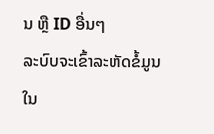ນ ຫຼື ID ອື່ນໆ
ລະບົບຈະເຂົ້າລະຫັດຂໍ້ມູນໃນ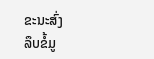ຂະນະສົ່ງ
ລຶບຂໍ້ມູ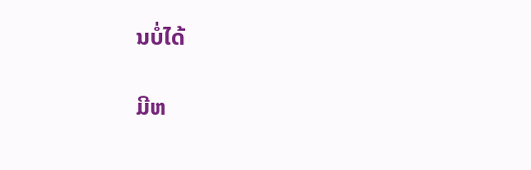ນບໍ່ໄດ້

ມີຫ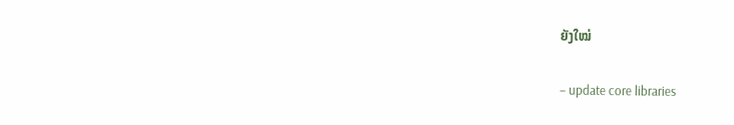ຍັງໃໝ່

– update core libraries